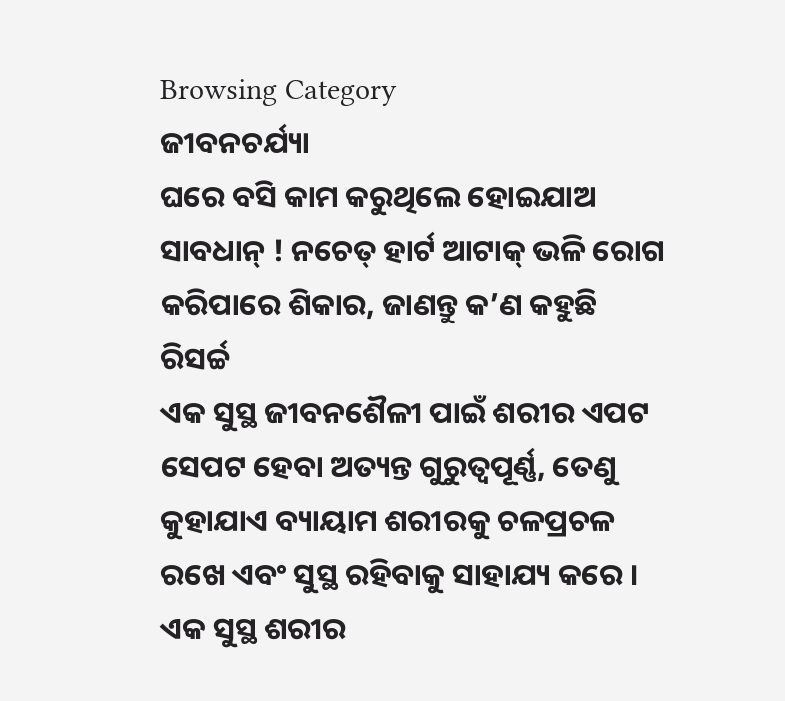Browsing Category
ଜୀବନଚର୍ଯ୍ୟା
ଘରେ ବସି କାମ କରୁଥିଲେ ହୋଇଯାଅ ସାବଧାନ୍ ! ନଚେତ୍ ହାର୍ଟ ଆଟାକ୍ ଭଳି ରୋଗ କରିପାରେ ଶିକାର, ଜାଣନ୍ତୁ କ’ଣ କହୁଛି ରିସର୍ଚ୍ଚ
ଏକ ସୁସ୍ଥ ଜୀବନଶୈଳୀ ପାଇଁ ଶରୀର ଏପଟ ସେପଟ ହେବା ଅତ୍ୟନ୍ତ ଗୁରୁତ୍ୱପୂର୍ଣ୍ଣ, ତେଣୁ କୁହାଯାଏ ବ୍ୟାୟାମ ଶରୀରକୁ ଚଳପ୍ରଚଳ ରଖେ ଏବଂ ସୁସ୍ଥ ରହିବାକୁ ସାହାଯ୍ୟ କରେ । ଏକ ସୁସ୍ଥ ଶରୀର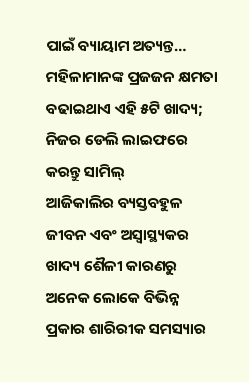ପାଇଁ ବ୍ୟାୟାମ ଅତ୍ୟନ୍ତ…
ମହିଳାମାନଙ୍କ ପ୍ରଜଜନ କ୍ଷମତା ବଢାଇଥାଏ ଏହି ୫ଟି ଖାଦ୍ୟ; ନିଜର ଡେଲି ଲାଇଫରେ କରନ୍ତୁ ସାମିଲ୍
ଆଜିକାଲିର ବ୍ୟସ୍ତବହୁଳ ଜୀବନ ଏବଂ ଅସ୍ୱାସ୍ଥ୍ୟକର ଖାଦ୍ୟ ଶୈଳୀ କାରଣରୁ ଅନେକ ଲୋକେ ବିଭିନ୍ନ ପ୍ରକାର ଶାରିରୀକ ସମସ୍ୟାର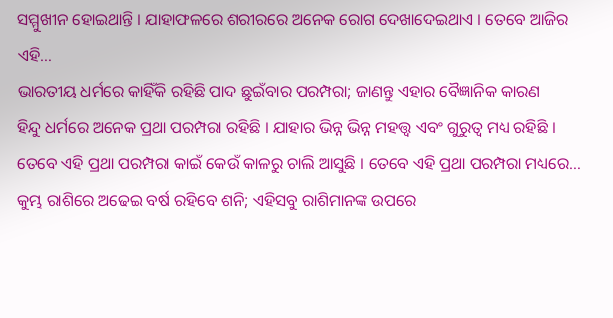ସମ୍ମୁଖୀନ ହୋଇଥାନ୍ତି । ଯାହାଫଳରେ ଶରୀରରେ ଅନେକ ରୋଗ ଦେଖାଦେଇଥାଏ । ତେବେ ଆଜିର ଏହି…
ଭାରତୀୟ ଧର୍ମରେ କାହିଁକି ରହିଛି ପାଦ ଛୁଇଁବାର ପରମ୍ପରା; ଜାଣନ୍ତୁ ଏହାର ବୈଜ୍ଞାନିକ କାରଣ
ହିନ୍ଦୁ ଧର୍ମରେ ଅନେକ ପ୍ରଥା ପରମ୍ପରା ରହିଛି । ଯାହାର ଭିନ୍ନ ଭିନ୍ନ ମହତ୍ତ୍ୱ ଏବଂ ଗୁରୁତ୍ୱ ମଧ୍ୟ ରହିଛି । ତେବେ ଏହି ପ୍ରଥା ପରମ୍ପରା କାଇଁ କେଉଁ କାଳରୁ ଚାଲି ଆସୁଛି । ତେବେ ଏହି ପ୍ରଥା ପରମ୍ପରା ମଧ୍ୟରେ…
କୁମ୍ଭ ରାଶିରେ ଅଢେଇ ବର୍ଷ ରହିବେ ଶନି; ଏହିସବୁ ରାଶିମାନଙ୍କ ଉପରେ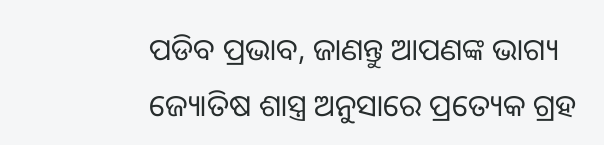ପଡିବ ପ୍ରଭାବ, ଜାଣନ୍ତୁ ଆପଣଙ୍କ ଭାଗ୍ୟ
ଜ୍ୟୋତିଷ ଶାସ୍ତ୍ର ଅନୁସାରେ ପ୍ରତ୍ୟେକ ଗ୍ରହ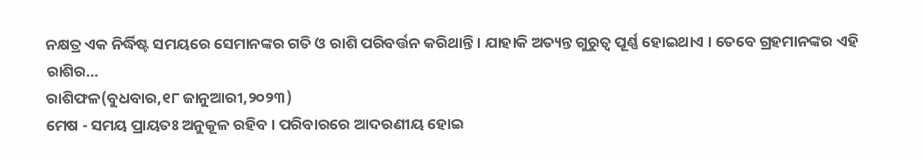ନକ୍ଷତ୍ର ଏକ ନିର୍ଦ୍ଧିଷ୍ଟ ସମୟରେ ସେମାନଙ୍କର ଗତି ଓ ରାଶି ପରିବର୍ତ୍ତନ କରିଥାନ୍ତି । ଯାହାକି ଅତ୍ୟନ୍ତ ଗୁରୁତ୍ୱ ପୂର୍ଣ୍ଣ ହୋଇଥାଏ । ତେବେ ଗ୍ରହମାନଙ୍କର ଏହି ରାଶିର…
ରାଶିଫଳ(ବୁଧବାର,୧୮ ଜାନୁଆରୀ,୨୦୨୩)
ମେଷ - ସମୟ ପ୍ରାୟତଃ ଅନୁକୂଳ ରହିବ । ପରିବାରରେ ଆଦରଣୀୟ ହୋଇ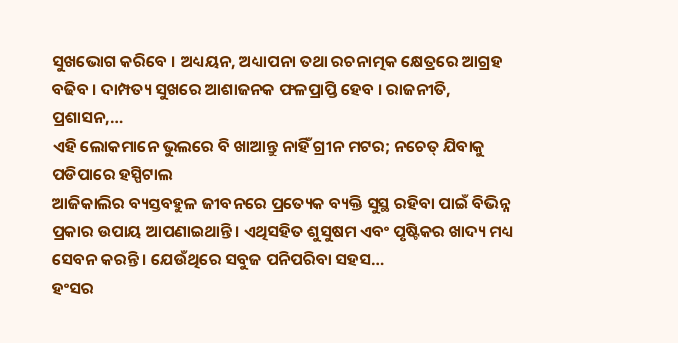ସୁଖଭୋଗ କରିବେ । ଅଧ୍ୟୟନ, ଅଧ୍ୟାପନା ତଥା ରଚନାତ୍ମକ କ୍ଷେତ୍ରରେ ଆଗ୍ରହ ବଢିବ । ଦାମ୍ପତ୍ୟ ସୁଖରେ ଆଶାଜନକ ଫଳପ୍ରାପ୍ତି ହେବ । ରାଜନୀତି, ପ୍ରଶାସନ,…
ଏହି ଲୋକମାନେ ଭୁଲରେ ବି ଖାଆନ୍ତୁ ନାହିଁ ଗ୍ରୀନ ମଟର; ନଚେତ୍ ଯିବାକୁ ପଡିପାରେ ହସ୍ପିଟାଲ
ଆଜିକାଲିର ବ୍ୟସ୍ତବହୁଳ ଜୀବନରେ ପ୍ରତ୍ୟେକ ବ୍ୟକ୍ତି ସୁସ୍ଥ ରହିବା ପାଇଁ ବିଭିନ୍ନ ପ୍ରକାର ଉପାୟ ଆପଣାଇଥାନ୍ତି । ଏଥିସହିତ ଶୁସୁଷମ ଏବଂ ପୃଷ୍ଟିକର ଖାଦ୍ୟ ମଧ୍ୟ ସେବନ କରନ୍ତି । ଯେଉଁଥିରେ ସବୁଜ ପନିପରିବା ସହସ…
ହଂସର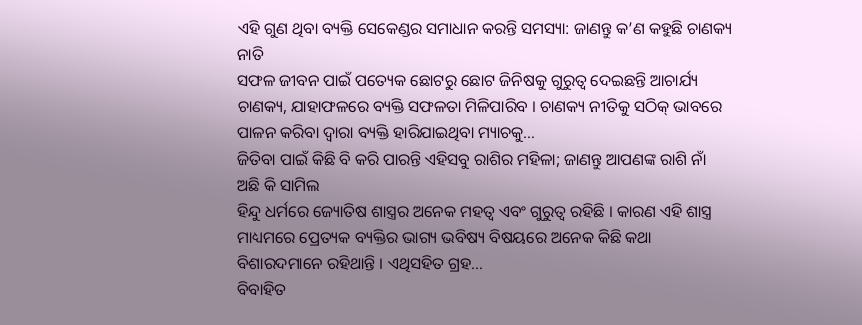ଏହି ଗୁଣ ଥିବା ବ୍ୟକ୍ତି ସେକେଣ୍ଡର ସମାଧାନ କରନ୍ତି ସମସ୍ୟା: ଜାଣନ୍ତୁ କ’ଣ କହୁଛି ଚାଣକ୍ୟ ନାତି
ସଫଳ ଜୀବନ ପାଇଁ ପତ୍ୟେକ ଛୋଟରୁ ଛୋଟ ଜିନିଷକୁ ଗୁରୁତ୍ୱ ଦେଇଛନ୍ତି ଆଚାର୍ଯ୍ୟ ଚାଣକ୍ୟ, ଯାହାଫଳରେ ବ୍ୟକ୍ତି ସଫଳତା ମିଳିପାରିବ । ଚାଣକ୍ୟ ନୀତିକୁ ସଠିକ୍ ଭାବରେ ପାଳନ କରିବା ଦ୍ୱାରା ବ୍ୟକ୍ତି ହାରିଯାଇଥିବା ମ୍ୟାଚକୁ…
ଜିତିବା ପାଇଁ କିଛି ବି କରି ପାରନ୍ତି ଏହିସବୁ ରାଶିର ମହିଳା; ଜାଣନ୍ତୁ ଆପଣଙ୍କ ରାଶି ନାଁ ଅଛି କି ସାମିଲ
ହିନ୍ଦୁ ଧର୍ମରେ ଜ୍ୟୋତିଷ ଶାସ୍ତ୍ରର ଅନେକ ମହତ୍ୱ ଏବଂ ଗୁରୁତ୍ୱ ରହିଛି । କାରଣ ଏହି ଶାସ୍ତ୍ର ମାଧ୍ୟମରେ ପ୍ରେତ୍ୟକ ବ୍ୟକ୍ତିର ଭାଗ୍ୟ ଭବିଷ୍ୟ ବିଷୟରେ ଅନେକ କିଛି କଥା ବିଶାରଦମାନେ ରହିଥାନ୍ତି । ଏଥିସହିତ ଗ୍ରହ…
ବିବାହିତ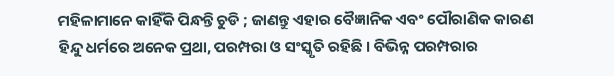ମହିଳାମାନେ କାହିଁକି ପିନ୍ଧନ୍ତି ଚୁଡି ; ଜାଣନ୍ତୁ ଏହାର ବୈଜ୍ଞାନିକ ଏବଂ ପୌରାଣିକ କାରଣ
ହିନ୍ଦୁ ଧର୍ମରେ ଅନେକ ପ୍ରଥା, ପରମ୍ପରା ଓ ସଂସ୍କୃତି ରହିଛି । ବିଭିନ୍ନ ପରମ୍ପରାର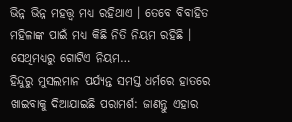ଭିନ୍ନ ଭିନ୍ନ ମହତ୍ତ୍ୱ ମଧ୍ୟ ରହିଥାଏ । ତେବେ ବିବାହିତ ମହିଳାଙ୍କ ପାଇଁ ମଧ୍ୟ କିଛି ନିତି ନିୟମ ରହିଛି । ସେଥିମଧ୍ୟରୁ ଗୋଟିଏ ନିୟମ…
ହିନ୍ଦୁରୁ ମୁସଲମାନ ପର୍ଯ୍ୟନ୍ତ ସମସ୍ତ ଧର୍ମରେ ହାତରେ ଖାଇବାକୁ ଦିଆଯାଇଛି ପରାମର୍ଶ: ଜାଣନ୍ତୁ ଏହାର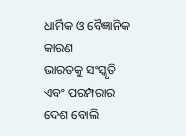ଧାର୍ମିକ ଓ ବୈଜ୍ଞାନିକ କାରଣ
ଭାରତକୁ ସଂସ୍କୃତି ଏବଂ ପରମ୍ପରାର ଦେଶ ବୋଲି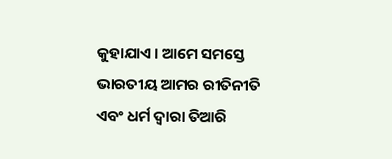କୁହାଯାଏ । ଆମେ ସମସ୍ତେ ଭାରତୀୟ ଆମର ରୀତିନୀତି ଏବଂ ଧର୍ମ ଦ୍ୱାରା ତିଆରି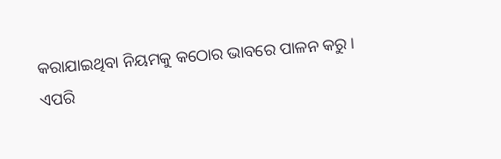କରାଯାଇଥିବା ନିୟମକୁ କଠୋର ଭାବରେ ପାଳନ କରୁ ।
ଏପରି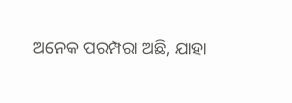ଅନେକ ପରମ୍ପରା ଅଛି, ଯାହା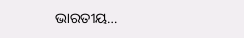ଭାରତୀୟ…